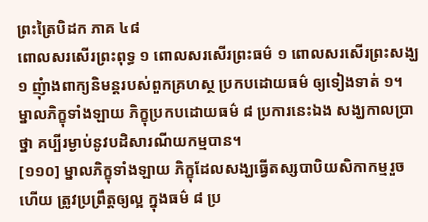ព្រះត្រៃបិដក ភាគ ៤៨
ពោលសរសើរព្រះពុទ្ធ ១ ពោលសរសើរព្រះធម៌ ១ ពោលសរសើរព្រះសង្ឃ ១ ញុំាងពាក្យនិមន្តរបស់ពួកគ្រហស្ថ ប្រកបដោយធម៌ ឲ្យទៀងទាត់ ១។ ម្នាលភិក្ខុទាំងឡាយ ភិក្ខុប្រកបដោយធម៌ ៨ ប្រការនេះឯង សង្ឃកាលប្រាថ្នា គប្បីរម្ងាប់នូវបដិសារណីយកម្មបាន។
[១១០] ម្នាលភិក្ខុទាំងឡាយ ភិក្ខុដែលសង្ឃធ្វើតស្សបាបិយសិកាកម្មរួចហើយ ត្រូវប្រព្រឹត្តឲ្យល្អ ក្នុងធម៌ ៨ ប្រ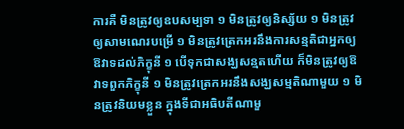ការគឺ មិនត្រូវឲ្យឧបសម្បទា ១ មិនត្រូវឲ្យនិស្ស័យ ១ មិនត្រូវឲ្យសាមណេរបម្រើ ១ មិនត្រូវត្រេកអរនឹងការសន្មតិជាអ្នកឲ្យឱវាទដល់ភិក្ខុនី ១ បើទុកជាសង្ឃសន្មតហើយ ក៏មិនត្រូវឲ្យឱវាទពួកភិក្ខុនី ១ មិនត្រូវត្រេកអរនឹងសង្ឃសម្មតិណាមួយ ១ មិនត្រូវនិយមខ្លួន ក្នុងទីជាអធិបតីណាមួ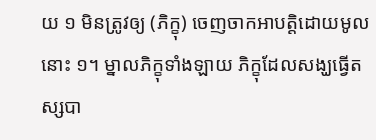យ ១ មិនត្រូវឲ្យ (ភិក្ខុ) ចេញចាកអាបត្តិដោយមូលនោះ ១។ ម្នាលភិក្ខុទាំងឡាយ ភិក្ខុដែលសង្ឃធ្វើតស្សបា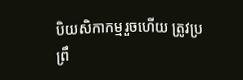បិយសិកាកម្មរួចហើយ ត្រូវប្រព្រឹ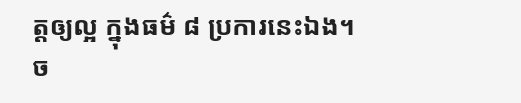ត្តឲ្យល្អ ក្នុងធម៌ ៨ ប្រការនេះឯង។
ច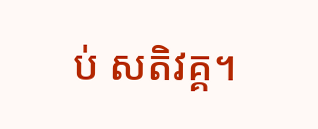ប់ សតិវគ្គ។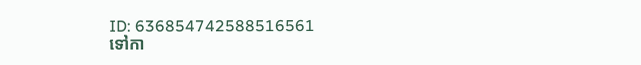ID: 636854742588516561
ទៅកា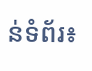ន់ទំព័រ៖